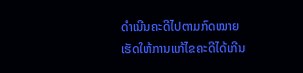ດໍາເນີນຄະດີໄປຕາມກົດໝາຍ ເຮັດໃຫ້ການແກ້ໄຂຄະດີໄດ້ເກີນ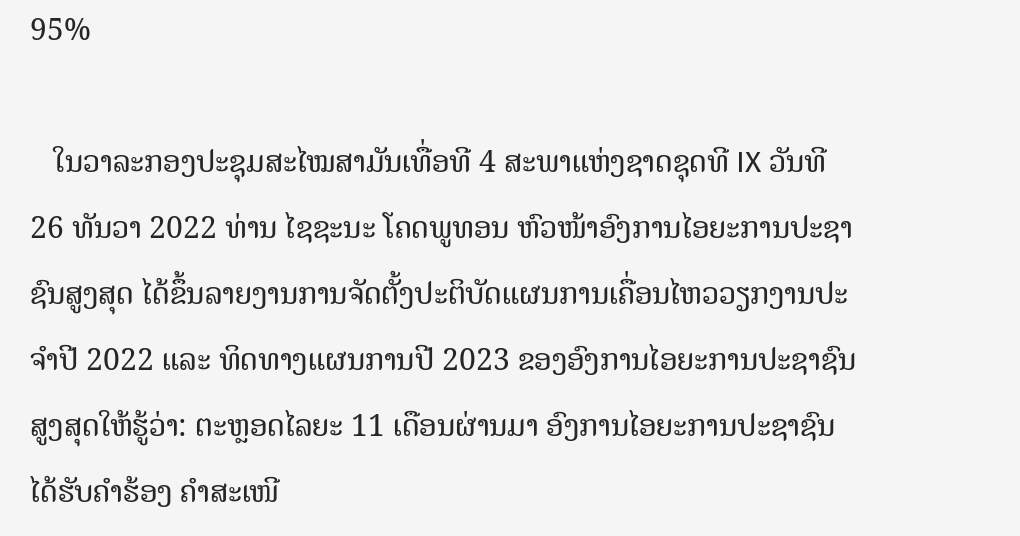95%

   ໃນວາລະກອງປະຊຸມສະໄໝສາມັນເທື່ອທີ 4 ສະພາແຫ່ງຊາດຊຸດທີ IX ວັນທີ 26 ທັນວາ 2022 ທ່ານ ໄຊຊະນະ ໂຄດພູທອນ ຫົວໜ້າອົງການໄອຍະການປະຊາຊົນສູງສຸດ ໄດ້ຂຶ້ນລາຍງານການຈັດຕັ້ງປະຕິບັດແຜນການເຄື່ອນໄຫວວຽກງານປະຈໍາປີ 2022 ແລະ ທິດທາງແຜນການປີ 2023 ຂອງອົງການໄອຍະການປະຊາຊົນສູງສຸດໃຫ້ຮູ້ວ່າ: ຕະຫຼອດໄລຍະ 11 ເດືອນຜ່ານມາ ອົງການໄອຍະການປະຊາຊົນ ໄດ້ຮັບຄໍາຮ້ອງ ຄໍາສະເໜີ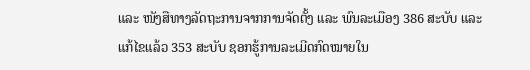ແລະ ໜັງສືທາງລັດຖະການຈາກການຈັດຕັ້ງ ແລະ ພົນລະເມືອງ 386 ສະບັບ ແລະ ແກ້ໄຂແລ້ວ 353 ສະບັບ ຊອກຮູ້ການລະເມີດກົດໝາຍໃນ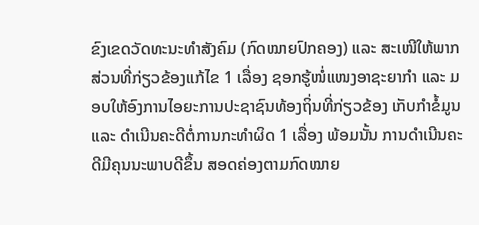ຂົງເຂດວັດທະນະທໍາສັງຄົມ (ກົດໝາຍປົກຄອງ) ແລະ ສະເໜີໃຫ້ພາກສ່ວນທີ່ກ່ຽວຂ້ອງແກ້ໄຂ 1 ເລື່ອງ ຊອກຮູ້ໜໍ່ແໜງອາຊະຍາກໍາ ແລະ ມອບໃຫ້ອົງການໄອຍະການປະຊາຊົນທ້ອງຖິ່ນທີ່ກ່ຽວຂ້ອງ ເກັບກໍາຂໍ້ມູນ ແລະ ດໍາເນີນຄະດີຕໍ່ການກະທຳຜິດ 1 ເລື່ອງ ພ້ອມນັ້ນ ການດໍາເນີນຄະດີມີຄຸນນະພາບດີຂຶ້ນ ສອດຄ່ອງຕາມກົດໝາຍ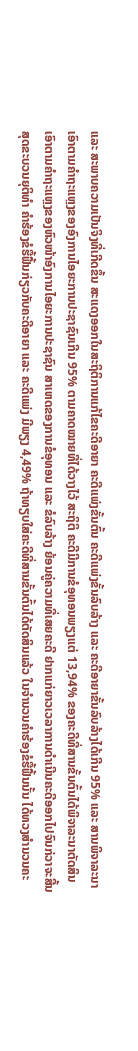ແລະ ສະພາບຄວາມເປັນຈິງທີ່ເກີດຂຶ້ນ ສະແດງອອກໃນສະຖິຕິການແກ້ໄຂຄະດີອາຍາ ຄະດີແພ່ງຂັ້ນຕົ້ນ ຄະດີແພ່ງຂັ້ນລົບລ້າງ ແລະ ຄະດີອາຍາຂັ້ນລົບລ້າງໄດ້ເກີນ 95% ແລະ ສານພິຈາລະນາເອົາຕາມຄໍາຖະແຫຼງຂອງອົງການໄອຍະການປະຊາຊົນເກີນ 95% ຕາມຄາດໝາຍທີ່ໄດ້ວາງໄວ້ ສະຖິຕິ ຄະດີມີການຂໍອຸທອນພຽງແຕ່ 13,94% ຂອງຄະດີທີ່ສານຂັ້ນຕົ້ນໄດ້ພິຈາລະນາຕັດສິນເອົາຕາມຄໍາຖະແຫຼງຂອງຫົວໜ້າອົງການໄອຍະການປະຊາຊົນ ສາເຫດຂອງການຂໍອຸທອນ ແລະ ຂໍລົບລ້າງ ຍ້ອນຄູ່ຄວາມທີ່ເສຍຄະດີ ຢາກແກ່ຍາວເວລາການດໍາເນີນຄະດີອອກໄປຈົນກ່ວາຈະສີ້ນສຸດຂະບວນຍຸຕິທໍາ ຄໍາຮ້ອງຂໍຮື້ຟື້ນກ່ຽວກັບຄະດີອາຍາ ແລະ ຄະດີແພ່ງ ມີພຽງ 4,49% ຖ້າທຽບໃສ່ຄະດີທີ່ສານຂັ້ນຕົ້ນໄດ້ຕັດສິນແລ້ວ ໃນຈໍານວນຄໍາຮ້ອງຂໍຮື້ຟື້ນນັ້ນ ໄດ້ທວງສໍານວນຄະ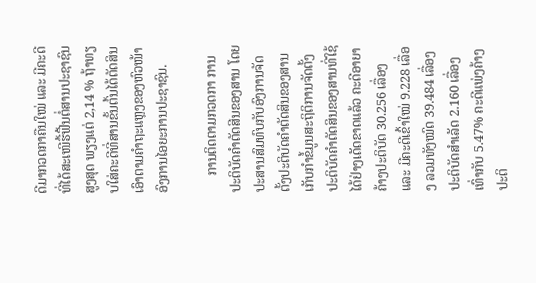ດີມາກວດກາຄືນໃໝ່ ແລະ ມີຄະດີທີ່ໄດ້ສະເໜີຮື້ຟື້ນຕໍ່ສານປະຊາຊົນສູງສຸດ ພຽງແຕ່ 2,14 % ຖ້າທຽບໃສ່ຄະດີທີ່ສານຂັ້ນຕົ້ນໄດ້ຕັດສິນເອົາຕາມຄໍາຖະແຫຼງຂອງຫົວໜ້າອົງການໄອຍະການປະຊາຊົນ.

     ການຕິດຕາມກວດກາ ການປະຕິບັດຄໍາຕັດສີນຂອງສານ ໂດຍປະສານສົມທົບກັບອົງການຈັດຕັ້ງປະຕິບັດຄໍາຕັດສິນຂອງສານເກັບກໍາຂໍ້ມູນສະຖິຕິການຈັດຕັ້ງປະຕິບັດຄໍາຕັດສິນຂອງສານທີ່ໃຊ້ໄດ້ຢ່າງເດັດຂາດແລ້ວ ຄະດີອາຍາຄ້າງປະຕິບັດ 30.256 ເລື່ອງ ແລະ ມີຄະດີເຂົ້າໃໝ່ 9.228 ເລື່ອງ ລວມທັງໝົດ 39.484 ເລື່ອງ ປະຕິບັດສໍາເລັດ 2.160 ເລື່ອງ ເທົ່າກັບ 5.47% ຄະດີແພ່ງຄ້າງປະຕິ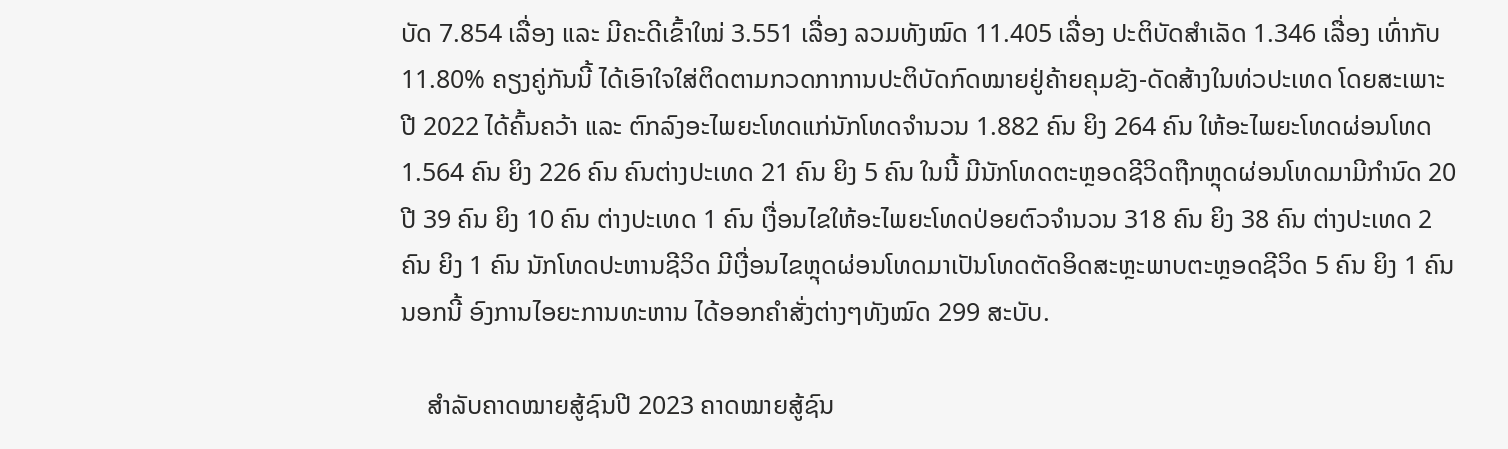ບັດ 7.854 ເລື່ອງ ແລະ ມີຄະດີເຂົ້າໃໝ່ 3.551 ເລື່ອງ ລວມທັງໝົດ 11.405 ເລື່ອງ ປະຕິບັດສໍາເລັດ 1.346 ເລື່ອງ ເທົ່າກັບ 11.80% ຄຽງຄູ່ກັນນີ້ ໄດ້ເອົາໃຈໃສ່ຕິດຕາມກວດກາການປະຕິບັດກົດໝາຍຢູ່ຄ້າຍຄຸມຂັງ-ດັດສ້າງໃນທ່ວປະເທດ ໂດຍສະເພາະ ປີ 2022 ໄດ້ຄົ້ນຄວ້າ ແລະ ຕົກລົງອະໄພຍະໂທດແກ່ນັກໂທດຈໍານວນ 1.882 ຄົນ ຍິງ 264 ຄົນ ໃຫ້ອະໄພຍະໂທດຜ່ອນໂທດ 1.564 ຄົນ ຍິງ 226 ຄົນ ຄົນຕ່າງປະເທດ 21 ຄົນ ຍິງ 5 ຄົນ ໃນນີ້ ມີນັກໂທດຕະຫຼອດຊີວິດຖືກຫຼຸດຜ່ອນໂທດມາມີກໍານົດ 20 ປີ 39 ຄົນ ຍິງ 10 ຄົນ ຕ່າງປະເທດ 1 ຄົນ ເງື່ອນໄຂໃຫ້ອະໄພຍະໂທດປ່ອຍຕົວຈໍານວນ 318 ຄົນ ຍິງ 38 ຄົນ ຕ່າງປະເທດ 2 ຄົນ ຍິງ 1 ຄົນ ນັກໂທດປະຫານຊີວິດ ມີເງື່ອນໄຂຫຼຸດຜ່ອນໂທດມາເປັນໂທດຕັດອິດສະຫຼະພາບຕະຫຼອດຊີວິດ 5 ຄົນ ຍິງ 1 ຄົນ ນອກນີ້ ອົງການໄອຍະການທະຫານ ໄດ້ອອກຄໍາສັ່ງຕ່າງໆທັງໝົດ 299 ສະບັບ.

    ສໍາລັບຄາດໝາຍສູ້ຊົນປີ 2023 ຄາດໝາຍສູ້ຊົນ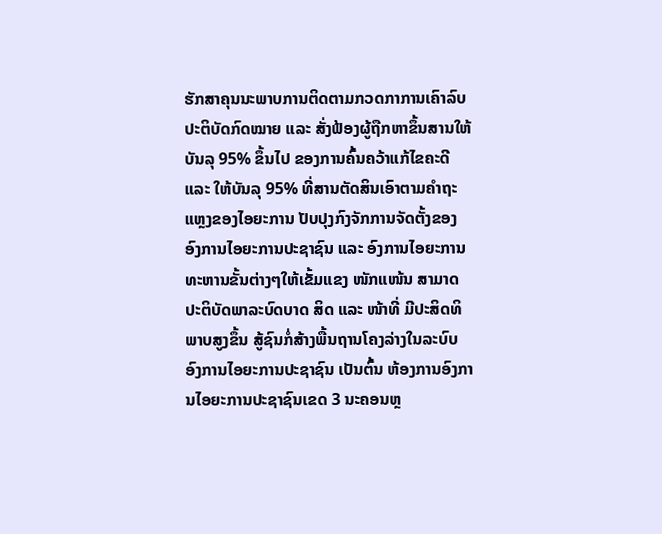ຮັກສາຄຸນນະພາບການຕິດຕາມກວດກາການເຄົາລົບ ປະຕິບັດກົດໝາຍ ແລະ ສັ່ງຟ້ອງຜູ້ຖືກຫາຂຶ້ນສານໃຫ້ບັນລຸ 95% ຂຶ້ນໄປ ຂອງການຄົ້ນຄວ້າແກ້ໄຂຄະດີ ແລະ ໃຫ້ບັນລຸ 95% ທີ່ສານຕັດສິນເອົາຕາມຄໍາຖະແຫຼງຂອງໄອຍະການ ປັບປຸງກົງຈັກການຈັດຕັ້ງຂອງອົງການໄອຍະການປະຊາຊົນ ແລະ ອົງການໄອຍະການທະຫານຂັ້ນຕ່າງໆໃຫ້ເຂັ້ມແຂງ ໜັກແໜ້ນ ສາມາດປະຕິບັດພາລະບົດບາດ ສິດ ແລະ ໜ້າທີ່ ມີປະສິດທິພາບສູງຂຶ້ນ ສູ້ຊົນກໍ່ສ້າງພື້ນຖານໂຄງລ່າງໃນລະບົບອົງການໄອຍະການປະຊາຊົນ ເປັນຕົ້ນ ຫ້ອງການອົງການໄອຍະການປະຊາຊົນເຂດ 3 ນະຄອນຫຼ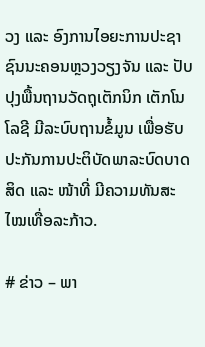ວງ ແລະ ອົງການໄອຍະການປະຊາຊົນນະຄອນຫຼວງວຽງຈັນ ແລະ ປັບປຸງພື້ນຖານວັດຖຸເຕັກນິກ ເຕັກໂນໂລຊີ ມີລະບົບຖານຂໍ້ມູນ ເພື່ອຮັບປະກັນການປະຕິບັດພາລະບົດບາດ ສິດ ແລະ ໜ້າທີ່ ມີຄວາມທັນສະໄໝເທື່ອລະກ້າວ.

# ຂ່າວ – ພາ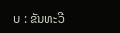ບ : ຂັນທະວີ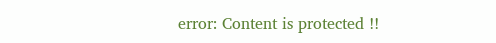error: Content is protected !!